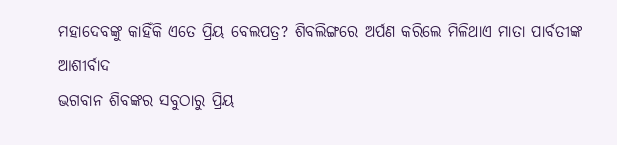ମହାଦେବଙ୍କୁ କାହିଁକି ଏତେ ପ୍ରିୟ ବେଲପତ୍ର? ଶିବଲିଙ୍ଗରେ ଅର୍ପଣ କରିଲେ ମିଳିଥାଏ ମାତା ପାର୍ବତୀଙ୍କ ଆଶୀର୍ବାଦ
ଭଗବାନ ଶିବଙ୍କର ସବୁଠାରୁ ପ୍ରିୟ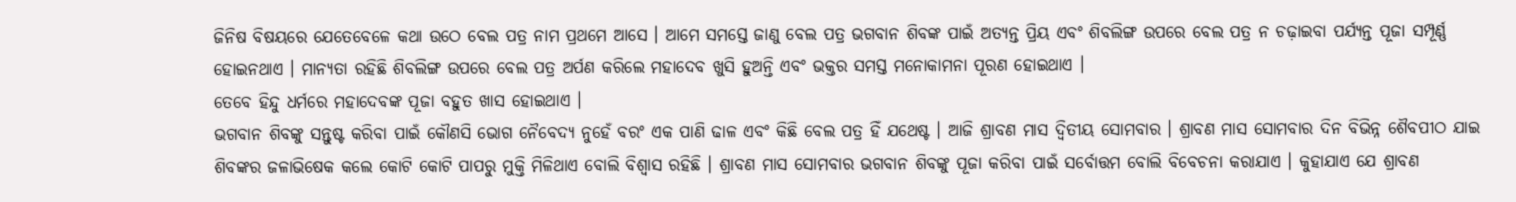ଜିନିଷ ବିଷୟରେ ଯେତେବେଳେ କଥା ଉଠେ ବେଲ ପତ୍ର ନାମ ପ୍ରଥମେ ଆସେ । ଆମେ ସମସ୍ତେ ଜାଣୁ ବେଲ ପତ୍ର ଭଗବାନ ଶିବଙ୍କ ପାଇଁ ଅତ୍ୟନ୍ତ ପ୍ରିୟ ଏବଂ ଶିବଲିଙ୍ଗ ଉପରେ ବେଲ ପତ୍ର ନ ଚଢ଼ାଇବା ପର୍ଯ୍ୟନ୍ତ ପୂଜା ସମ୍ପୂର୍ଣ୍ଣ ହୋଇନଥାଏ । ମାନ୍ୟତା ରହିଛି ଶିବଲିଙ୍ଗ ଉପରେ ବେଲ ପତ୍ର ଅର୍ପଣ କରିଲେ ମହାଦେବ ଖୁସି ହୁଅନ୍ତି ଏବଂ ଭକ୍ତର ସମସ୍ତ ମନୋକାମନା ପୂରଣ ହୋଇଥାଏ ।
ତେବେ ହିନ୍ଦୁ ଧର୍ମରେ ମହାଦେବଙ୍କ ପୂଜା ବହୁତ ଖାସ ହୋଇଥାଏ ।
ଭଗବାନ ଶିବଙ୍କୁ ସନ୍ତୁଷ୍ଟ କରିବା ପାଇଁ କୌଣସି ଭୋଗ ନୈବେଦ୍ୟ ନୁହେଁ ବରଂ ଏକ ପାଣି ଢାଳ ଏବଂ କିଛି ବେଲ ପତ୍ର ହିଁ ଯଥେଷ୍ଟ । ଆଜି ଶ୍ରାବଣ ମାସ ଦ୍ଵିତୀୟ ସୋମବାର । ଶ୍ରାବଣ ମାସ ସୋମବାର ଦିନ ବିଭିନ୍ନ ଶୈବପୀଠ ଯାଇ ଶିବଙ୍କର ଜଳାଭିଷେକ କଲେ କୋଟି କୋଟି ପାପରୁ ମୁକ୍ତି ମିଳିଥାଏ ବୋଲି ବିଶ୍ୱାସ ରହିଛି । ଶ୍ରାବଣ ମାସ ସୋମବାର ଭଗବାନ ଶିବଙ୍କୁ ପୂଜା କରିବା ପାଇଁ ସର୍ବୋତ୍ତମ ବୋଲି ବିବେଚନା କରାଯାଏ । କୁହାଯାଏ ଯେ ଶ୍ରାବଣ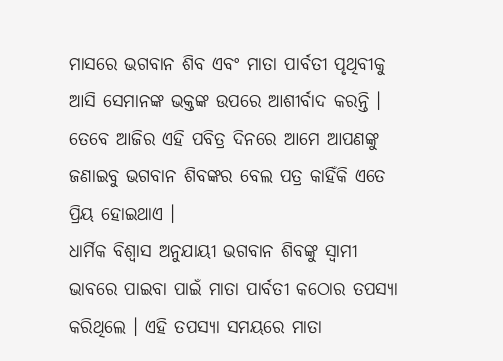ମାସରେ ଭଗବାନ ଶିବ ଏବଂ ମାତା ପାର୍ବତୀ ପୃଥିବୀକୁ ଆସି ସେମାନଙ୍କ ଭକ୍ତଙ୍କ ଉପରେ ଆଶୀର୍ବାଦ କରନ୍ତି । ତେବେ ଆଜିର ଏହି ପବିତ୍ର ଦିନରେ ଆମେ ଆପଣଙ୍କୁ ଜଣାଇବୁ ଭଗବାନ ଶିବଙ୍କର ବେଲ ପତ୍ର କାହିଁକି ଏତେ ପ୍ରିୟ ହୋଇଥାଏ ।
ଧାର୍ମିକ ବିଶ୍ୱାସ ଅନୁଯାୟୀ ଭଗବାନ ଶିବଙ୍କୁ ସ୍ୱାମୀ ଭାବରେ ପାଇବା ପାଇଁ ମାତା ପାର୍ବତୀ କଠୋର ତପସ୍ୟା କରିଥିଲେ । ଏହି ତପସ୍ୟା ସମୟରେ ମାତା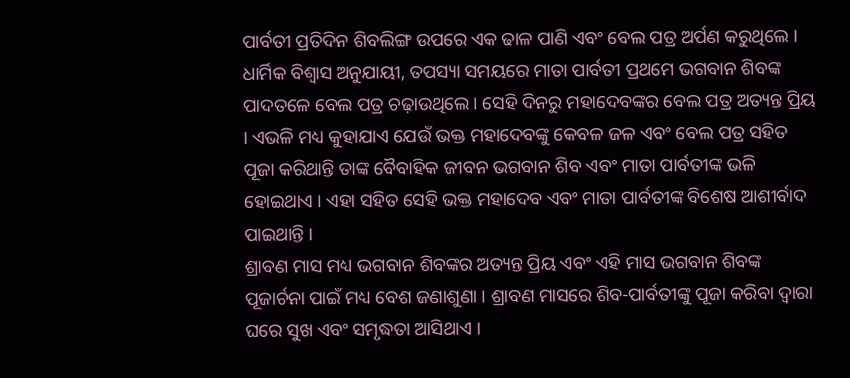ପାର୍ବତୀ ପ୍ରତିଦିନ ଶିବଲିଙ୍ଗ ଉପରେ ଏକ ଢାଳ ପାଣି ଏବଂ ବେଲ ପତ୍ର ଅର୍ପଣ କରୁଥିଲେ । ଧାର୍ମିକ ବିଶ୍ୱାସ ଅନୁଯାୟୀ, ତପସ୍ୟା ସମୟରେ ମାତା ପାର୍ବତୀ ପ୍ରଥମେ ଭଗବାନ ଶିବଙ୍କ ପାଦତଳେ ବେଲ ପତ୍ର ଚଢ଼ାଉଥିଲେ । ସେହି ଦିନରୁ ମହାଦେବଙ୍କର ବେଲ ପତ୍ର ଅତ୍ୟନ୍ତ ପ୍ରିୟ । ଏଭଳି ମଧ୍ୟ କୁହାଯାଏ ଯେଉଁ ଭକ୍ତ ମହାଦେବଙ୍କୁ କେବଳ ଜଳ ଏବଂ ବେଲ ପତ୍ର ସହିତ ପୂଜା କରିଥାନ୍ତି ତାଙ୍କ ବୈବାହିକ ଜୀବନ ଭଗବାନ ଶିବ ଏବଂ ମାତା ପାର୍ବତୀଙ୍କ ଭଳି ହୋଇଥାଏ । ଏହା ସହିତ ସେହି ଭକ୍ତ ମହାଦେବ ଏବଂ ମାତା ପାର୍ବତୀଙ୍କ ବିଶେଷ ଆଶୀର୍ବାଦ ପାଇଥାନ୍ତି ।
ଶ୍ରାବଣ ମାସ ମଧ୍ୟ ଭଗବାନ ଶିବଙ୍କର ଅତ୍ୟନ୍ତ ପ୍ରିୟ ଏବଂ ଏହି ମାସ ଭଗବାନ ଶିବଙ୍କ ପୂଜାର୍ଚନା ପାଇଁ ମଧ୍ୟ ବେଶ ଜଣାଶୁଣା । ଶ୍ରାବଣ ମାସରେ ଶିବ-ପାର୍ବତୀଙ୍କୁ ପୂଜା କରିବା ଦ୍ୱାରା ଘରେ ସୁଖ ଏବଂ ସମୃଦ୍ଧତା ଆସିଥାଏ ।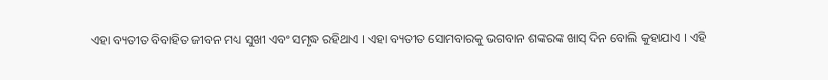ଏହା ବ୍ୟତୀତ ବିବାହିତ ଜୀବନ ମଧ୍ୟ ସୁଖୀ ଏବଂ ସମୃଦ୍ଧ ରହିଥାଏ । ଏହା ବ୍ୟତୀତ ସୋମବାରକୁ ଭଗବାନ ଶଙ୍କରଙ୍କ ଖାସ୍ ଦିନ ବୋଲି କୁହାଯାଏ । ଏହି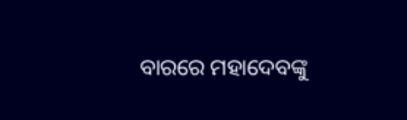ବାରରେ ମହାଦେବଙ୍କୁ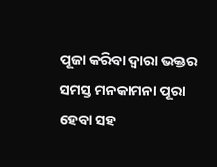ପୂଜା କରିବା ଦ୍ୱାରା ଭକ୍ତର ସମସ୍ତ ମନକାମନା ପୂରା ହେବା ସହ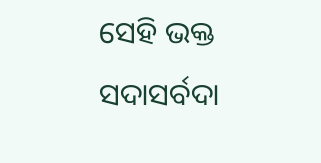ସେହି ଭକ୍ତ ସଦାସର୍ବଦା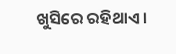ଖୁସିରେ ରହିଥାଏ ।